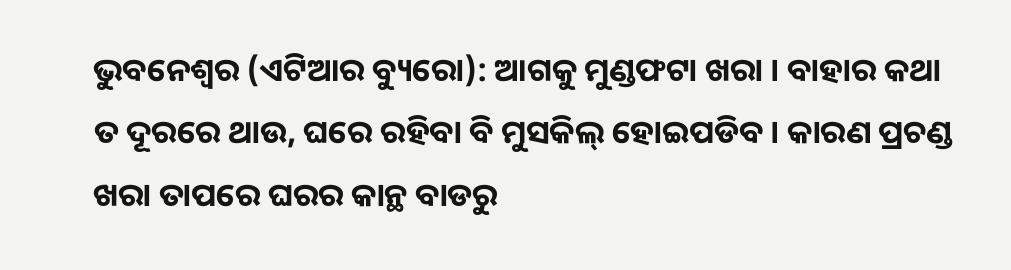ଭୁବନେଶ୍ୱର (ଏଟିଆର ବ୍ୟୁରୋ): ଆଗକୁ ମୁଣ୍ଡଫଟା ଖରା । ବାହାର କଥା ତ ଦୂରରେ ଥାଉ, ଘରେ ରହିବା ବି ମୁସକିଲ୍ ହୋଇପଡିବ । କାରଣ ପ୍ରଚଣ୍ଡ ଖରା ତାପରେ ଘରର କାନ୍ଥ ବାଡରୁ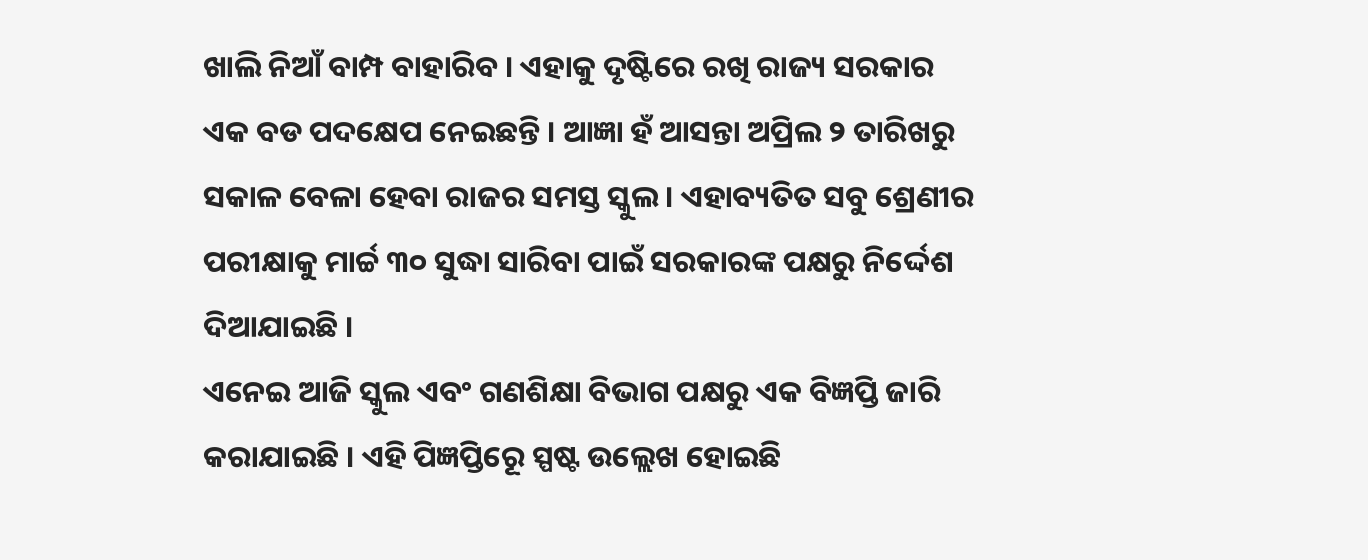ଖାଲି ନିଆଁ ବାମ୍ପ ବାହାରିବ । ଏହାକୁ ଦୃଷ୍ଟିରେ ରଖି ରାଜ୍ୟ ସରକାର ଏକ ବଡ ପଦକ୍ଷେପ ନେଇଛନ୍ତି । ଆଜ୍ଞା ହଁ ଆସନ୍ତା ଅପ୍ରିଲ ୨ ତାରିଖରୁ ସକାଳ ବେଳା ହେବା ରାଜର ସମସ୍ତ ସ୍କୁଲ । ଏହାବ୍ୟତିତ ସବୁ ଶ୍ରେଣୀର ପରୀକ୍ଷାକୁ ମାର୍ଚ୍ଚ ୩୦ ସୁଦ୍ଧା ସାରିବା ପାଇଁ ସରକାରଙ୍କ ପକ୍ଷରୁ ନିର୍ଦ୍ଦେଶ ଦିଆଯାଇଛି ।
ଏନେଇ ଆଜି ସ୍କୁଲ ଏବଂ ଗଣଶିକ୍ଷା ବିଭାଗ ପକ୍ଷରୁ ଏକ ବିଜ୍ଞପ୍ତି ଜାରି କରାଯାଇଛି । ଏହି ପିଜ୍ଞପ୍ତିରେୂ ସ୍ପଷ୍ଟ ଉଲ୍ଲେଖ ହୋଇଛି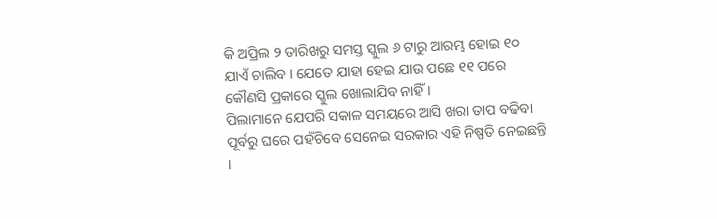କି ଅପ୍ରିଲ ୨ ତାରିଖରୁ ସମସ୍ତ ସ୍କୁଲ ୬ ଟାରୁ ଆରମ୍ଭ ହୋଇ ୧୦ ଯାଏଁ ଚାଲିବ । ଯେତେ ଯାହା ହେଇ ଯାଉ ପଛେ ୧୧ ପରେ କୌଣସି ପ୍ରକାରେ ସ୍କୁଲ ଖୋଲାଯିବ ନାହିଁ ।
ପିଲାମାନେ ଯେପରି ସକାଳ ସମୟରେ ଆସି ଖରା ତାପ ବଢିବା ପୂର୍ବରୁ ଘରେ ପହଁଚିବେ ସେନେଇ ସରକାର ଏହି ନିଷ୍ପତି ନେଇଛନ୍ତି ।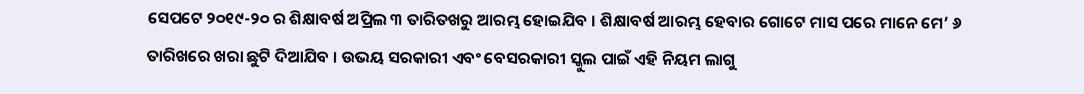ସେପଟେ ୨୦୧୯-୨୦ ର ଶିକ୍ଷାବର୍ଷ ଅପ୍ରିଲ ୩ ତାରିତଖରୁ ଆରମ୍ଭ ହୋଇଯିବ । ଶିକ୍ଷାବର୍ଷ ଆରମ୍ଭ ହେବାର ଗୋଟେ ମାସ ପରେ ମାନେ ମେ’ ୬ ତାରିଖରେ ଖରା ଛୁଟି ଦିଆଯିବ । ଉଭୟ ସରକାରୀ ଏବଂ ବେସରକାରୀ ସ୍କୁଲ ପାଇଁ ଏହି ନିୟମ ଲାଗୁ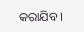କରାଯିବ ।